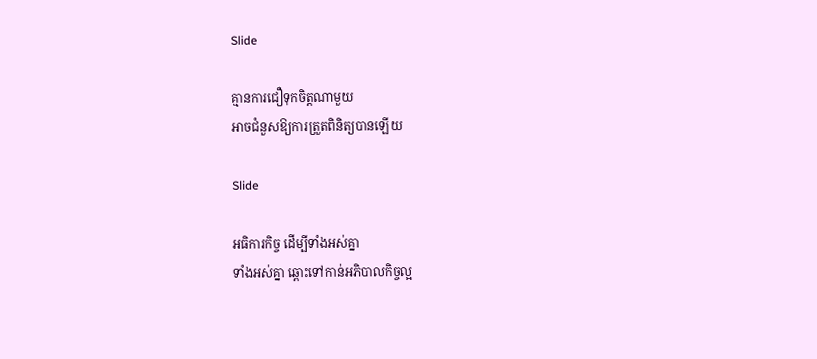Slide

គ្មានការជឿទុកចិត្តណាមួយ
អាចជំនួសឱ្យការត្រួតពិនិត្យបានឡើយ

Slide

អធិការកិច្ច ដើម្បីទាំងអស់គ្នា
ទាំងអស់គ្នា ឆ្ពោះទៅកាន់អភិបាលកិច្ចល្អ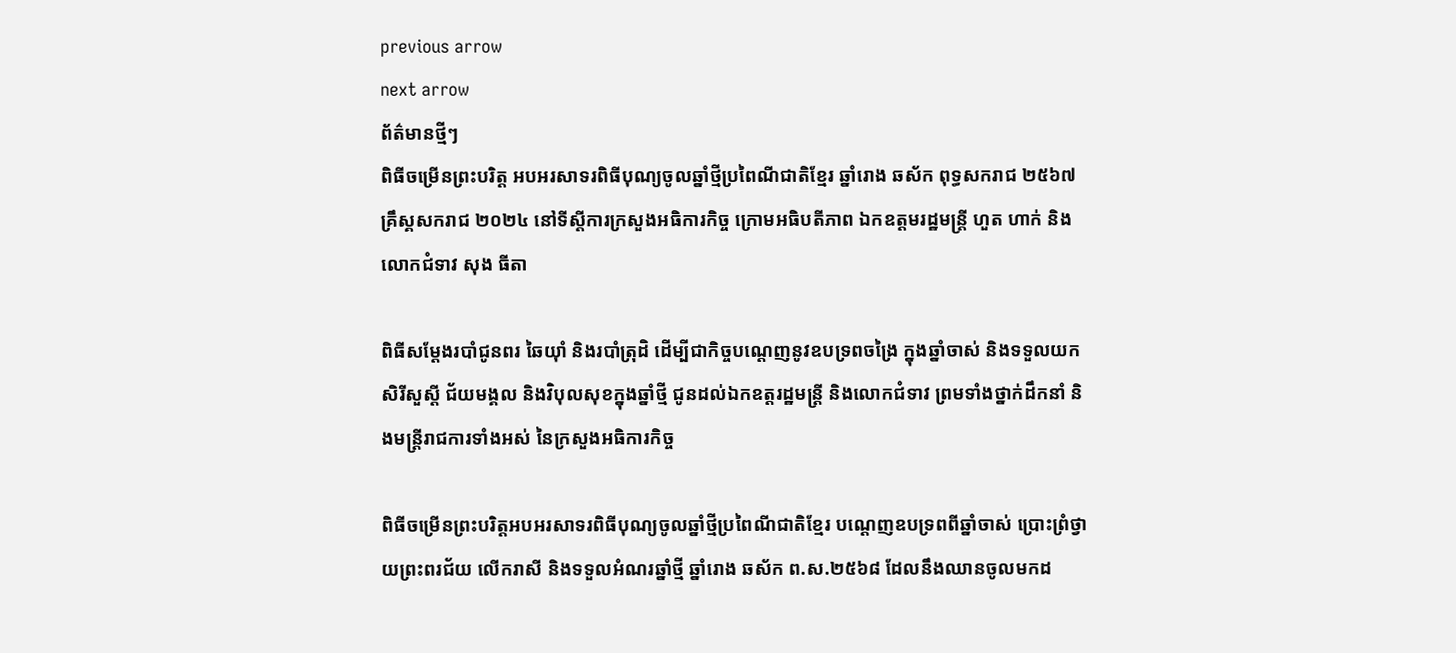previous arrow
next arrow
ព័ត៌មានថ្មីៗ
ពិធីចម្រើនព្រះបរិត្ត អបអរសាទរពិធីបុណ្យចូលឆ្នាំថ្មីប្រពៃណីជាតិខ្មែរ ឆ្នាំរោង ឆស័ក ពុទ្ធសករាជ ២៥៦៧ គ្រឹស្គសករាជ ២០២៤ នៅទីស្តីការក្រសួងអធិការកិច្ច ក្រោមអធិបតីភាព ឯកឧត្តមរដ្ឋមន្រ្តី ហួត ហាក់ និងលោកជំទាវ សុង ធីតា

ពិធីសម្តែងរបាំជូនពរ ឆៃយ៉ាំ និងរបាំត្រុដិ ដើម្បីជាកិច្ចបណេ្ដញនូវឧបទ្រពចង្រៃ ក្នុងឆ្នាំចាស់ និងទទួលយកសិរីសួស្តី ជ័យមង្គល និងវិបុលសុខក្នុងឆ្នាំថ្មី ជូនដល់ឯកឧត្តរដ្ឋមន្រ្តី និងលោកជំទាវ ព្រមទាំងថ្នាក់ដឹកនាំ និងមន្រ្តីរាជការទាំងអស់ នៃក្រសួងអធិការកិច្ច

ពិធីចម្រើនព្រះបរិត្តអបអរសាទរពិធីបុណ្យចូលឆ្នាំថ្មីប្រពៃណីជាតិខ្មែរ បណ្ដេញឧបទ្រពពីឆ្នាំចាស់ ប្រោះព្រំថ្វាយព្រះពរជ័យ លើករាសី និងទទួលអំណរឆ្នាំថ្មី ឆ្នាំរោង ឆស័ក ព.ស.២៥៦៨ ដែលនឹងឈានចូលមកដ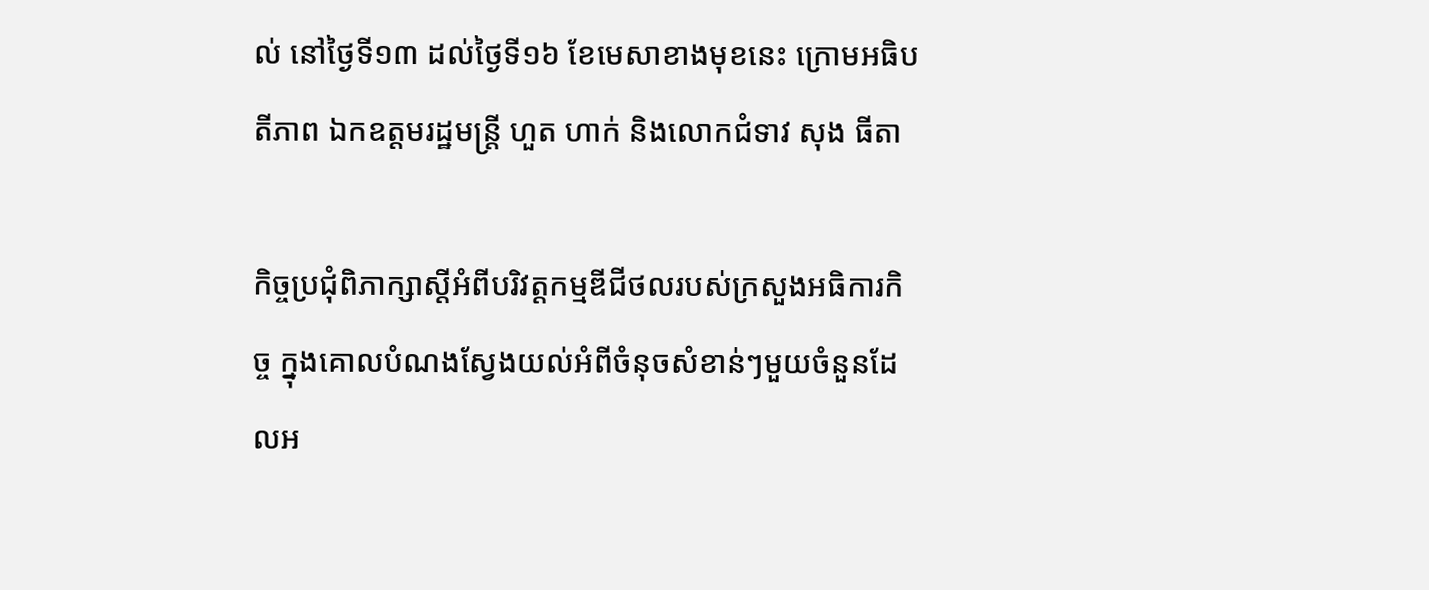ល់ នៅថ្ងៃទី១៣ ដល់ថ្ងៃទី១៦ ខែមេសាខាងមុខនេះ ក្រោមអធិបតីភាព ឯកឧត្តមរដ្ឋមន្ត្រី ហួត ហាក់ និងលោកជំទាវ សុង ធីតា

កិច្ចប្រជុំពិភាក្សាស្តីអំពីបរិវត្តកម្មឌីជីថលរបស់ក្រសួងអធិការកិច្ច ក្នុងគោលបំណងស្វែងយល់អំពីចំនុចសំខាន់ៗមួយចំនួនដែលអ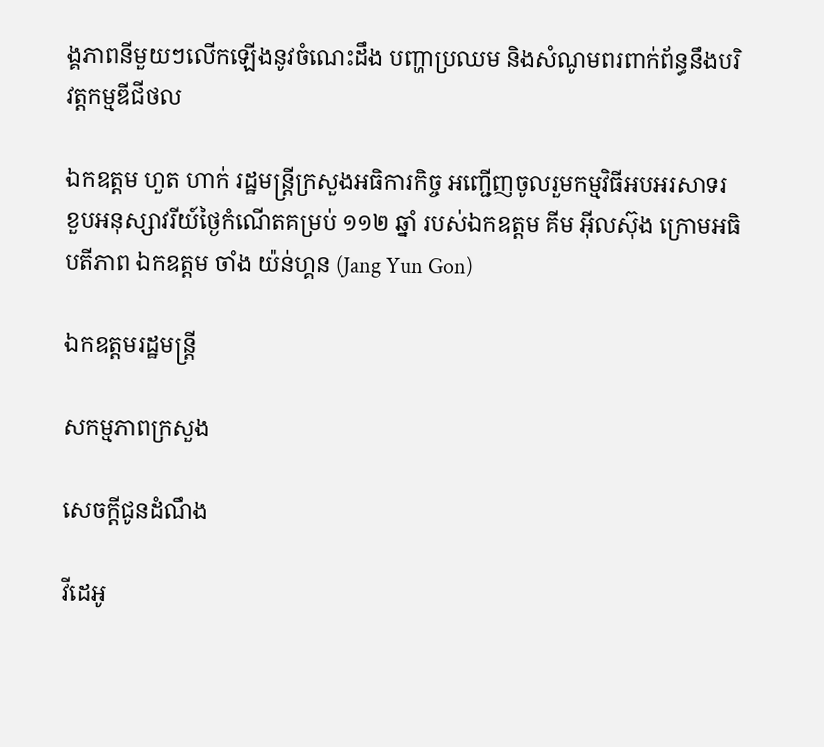ង្គភាពនីមួយៗលើកឡើងនូវចំណេះដឹង បញ្ហាប្រឈម និងសំណូមពរពាក់ព័ន្ធនឹងបរិវត្តកម្មឌីជីថល

ឯកឧត្តម ហួត ហាក់ រដ្ឋមន្រ្តីក្រសួងអធិការកិច្ច អញ្ជើញចូលរួមកម្មវិធីអបអរសាទរខួបអនុស្សាវរីយ៍ថ្ងៃកំណើតគម្រប់ ១១២ ឆ្នាំ របស់ឯកឧត្តម គីម អ៊ីលស៊ុង ក្រោមអធិបតីភាព ឯកឧត្តម ចាំង យ៉ន់ហ្គន (Jang Yun Gon)

ឯកឧត្តមរដ្ឋមន្រ្តី

សកម្មភាពក្រសួង

សេចក្តីជូនដំណឹង

វីដេអូ